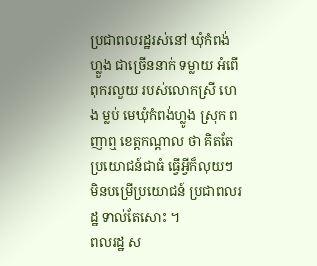ប្រជាពលរដ្ឋរស់នៅ ឃុំកំពង់ហ្លួង ជាច្រើននាក់ ទម្លាយ អំពើពុករលួយ របស់លោកស្រី ហេង ម្លប់ មេឃុំកំពង់ហ្លូង ស្រុក ពញាឮ ខេត្តកណ្តាល ថា គិតតែ ប្រយោជន៍ជាធំ ធ្វើអ្វីក៏លុយៗ មិនបម្រើប្រយោជន៍ ប្រជាពលរដ្ឋ ទាល់តែសោះ ។
ពលរដ្ឋ ស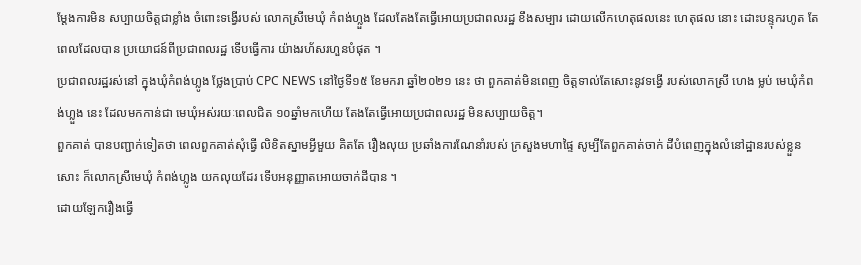ម្តែងការមិន សប្បាយចិត្តជាខ្លាំង ចំពោះទង្វើរបស់ លោកស្រីមេឃុំ កំពង់ហ្លួង ដែលតែងតែធ្វើអោយប្រជាពលរដ្ឋ ខឹងសម្បារ ដោយលើកហេតុផលនេះ ហេតុផល នោះ ដោះបន្ទុករហូត តែ ពេលដែលបាន ប្រយោជន៍ពីប្រជាពលរដ្ឋ ទើបធ្វើការ យ៉ាងរហ័សរហួនបំផុត ។
ប្រជាពលរដ្ឋរស់នៅ ក្នុងឃុំកំពង់ហ្លូង ថ្លែងប្រាប់ CPC NEWS នៅថ្ងៃទី១៥ ខែមករា ឆ្នាំ២០២១ នេះ ថា ពួកគាត់មិនពេញ ចិត្តទាល់តែសោះនូវទង្វើ របស់លោកស្រី ហេង ម្លប់ មេឃុំកំពង់ហ្លួង នេះ ដែលមកកាន់ជា មេឃុំអស់រយៈពេលជិត ១០ឆ្នាំមកហើយ តែងតែធ្វើអោយប្រជាពលរដ្ឋ មិនសប្បាយចិត្ត។
ពួកគាត់ បានបញ្ជាក់ទៀតថា ពេលពួកគាត់សុំធ្វើ លិខិតស្នាមអ្វីមួយ គិតតែ រឿងលុយ ប្រឆាំងការណែនាំរបស់ ក្រសួងមហាផ្ទៃ សូម្បីតែពួកគាត់ចាក់ ដីបំពេញក្នុងលំនៅដ្ឋានរបស់ខ្លួន សោះ ក៏លោកស្រីមេឃុំ កំពង់ហ្លូង យកលុយដែរ ទើបអនុញ្ញាតអោយចាក់ដីបាន ។
ដោយឡែករឿងធ្វើ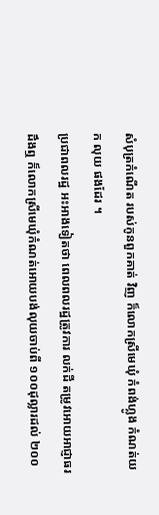សំបុត្រកំណើត របស់កូនពួកគាត់ វិញ ក៏លោកស្រីមេឃុំ កំពង់ហ្លូង កំណត់យក លុយ ផងដែរ ។
ប្រជាពលរដ្ឋ អះអាងទៀតថា ពេលពលរដ្ឋត្រូវការ លក់ដី តម្រូវអោយអាជ្ញាធរដឹងឮ ក៏លោកស្រីមេឃុំកំណត់អោយបង់លុយចាប់ពី ១០០ដុល្លារដល់ ២០០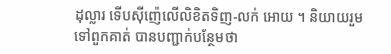ដុល្លារ ទើបស៊ីញ៉េលើលិខិតទិញ-លក់ អោយ ។ និយាយរួមទៅពួកគាត់ បានបញ្ជាក់បន្ថែមថា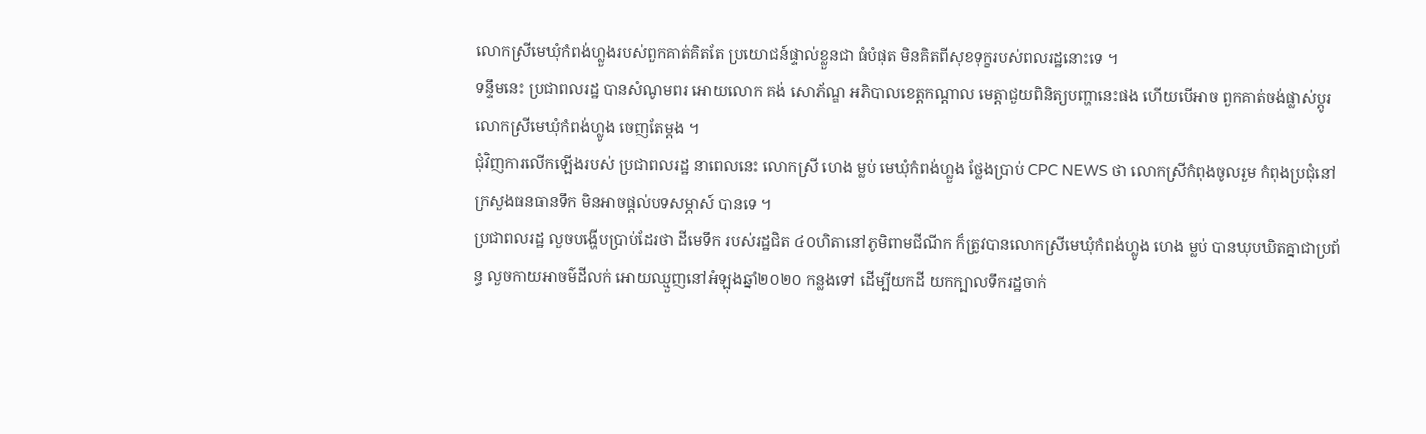លោកស្រីមេឃុំកំពង់ហ្លួងរបស់ពួកគាត់គិតតែ ប្រយោជន៍ផ្ទាល់ខ្លួនជា ធំបំផុត មិនគិតពីសុខទុក្ខរបស់ពលរដ្ឋនោះទេ ។
ទន្ទឹមនេះ ប្រជាពលរដ្ឋ បានសំណូមពរ អោយលោក គង់ សោភ័ណ្ឌ អភិបាលខេត្តកណ្តាល មេត្តាជួយពិនិត្យបញ្ហានេះផង ហើយបើអាច ពួកគាត់ចង់ផ្លាស់ប្តូរលោកស្រីមេឃុំកំពង់ហ្លូង ចេញតែម្តង ។
ជុំវិញការលើកឡើងរបស់ ប្រជាពលរដ្ឋ នាពេលនេះ លោកស្រី ហេង ម្លប់ មេឃុំកំពង់ហ្លួង ថ្លែងប្រាប់ CPC NEWS ថា លោកស្រីកំពុងចូលរួម កំពុងប្រជុំនៅក្រសួងធនធានទឹក មិនអាចផ្តល់បទសម្ភាស៍ បានទេ ។
ប្រជាពលរដ្ឋ លួចបង្ហើបប្រាប់ដែរថា ដីមេទឹក របស់រដ្ឋជិត ៤០ហិតានៅភូមិពាមជីណីក ក៏ត្រូវបានលោកស្រីមេឃុំកំពង់ហ្លូង ហេង ម្លប់ បានឃុបឃិតគ្នាជាប្រព័ន្ធ លួចកាយអាចម៌ដីលក់ អោយឈ្មួញនៅអំឡុងឆ្នាំ២០២០ កន្លងទៅ ដើម្បីយកដី យកក្បាលទឹករដ្ឋចាក់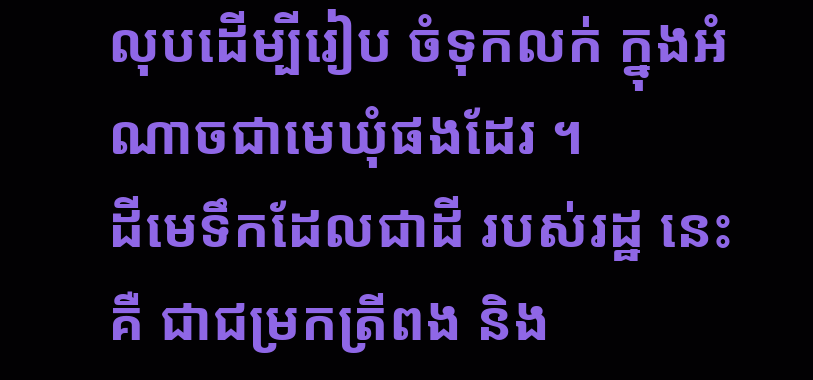លុបដើម្បីរៀប ចំទុកលក់ ក្នុងអំណាចជាមេឃុំផងដែរ ។
ដីមេទឹកដែលជាដី របស់រដ្ឋ នេះ គឺ ជាជម្រកត្រីពង និង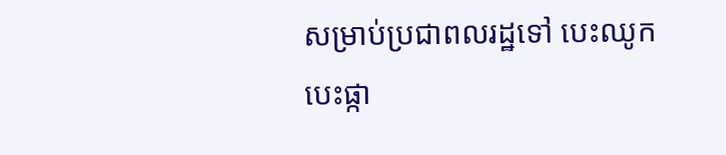សម្រាប់ប្រជាពលរដ្ឋទៅ បេះឈូក បេះផ្កា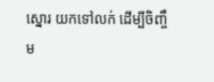ស្នោរ យកទៅលក់ ដើម្បីចិញ្ចឹម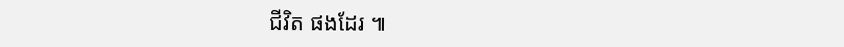ជីវិត ផងដែរ ៕